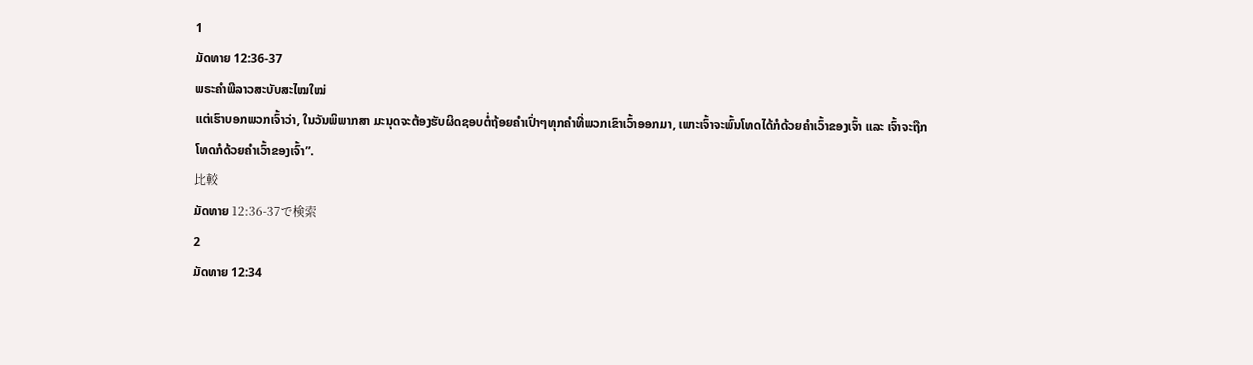1
ມັດທາຍ 12:36-37
ພຣະຄຳພີລາວສະບັບສະໄໝໃໝ່
ແຕ່ເຮົາບອກພວກເຈົ້າວ່າ, ໃນວັນພິພາກສາ ມະນຸດຈະຕ້ອງຮັບຜິດຊອບຕໍ່ຖ້ອຍຄຳເປົ່າໆທຸກຄຳທີ່ພວກເຂົາເວົ້າອອກມາ, ເພາະເຈົ້າຈະພົ້ນໂທດໄດ້ກໍດ້ວຍຄຳເວົ້າຂອງເຈົ້າ ແລະ ເຈົ້າຈະຖືກໂທດກໍດ້ວຍຄຳເວົ້າຂອງເຈົ້າ”.
比較
ມັດທາຍ 12:36-37で検索
2
ມັດທາຍ 12:34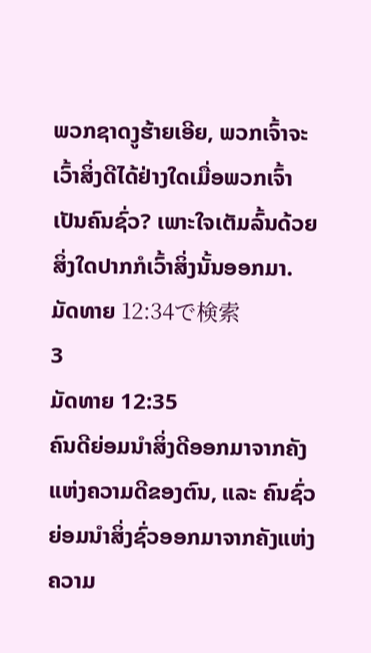ພວກຊາດງູຮ້າຍເອີຍ, ພວກເຈົ້າຈະເວົ້າສິ່ງດີໄດ້ຢ່າງໃດເມື່ອພວກເຈົ້າເປັນຄົນຊົ່ວ? ເພາະໃຈເຕັມລົ້ນດ້ວຍສິ່ງໃດປາກກໍເວົ້າສິ່ງນັ້ນອອກມາ.
ມັດທາຍ 12:34で検索
3
ມັດທາຍ 12:35
ຄົນດີຍ່ອມນໍາສິ່ງດີອອກມາຈາກຄັງແຫ່ງຄວາມດີຂອງຕົນ, ແລະ ຄົນຊົ່ວຍ່ອມນໍາສິ່ງຊົ່ວອອກມາຈາກຄັງແຫ່ງຄວາມ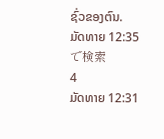ຊົ່ວຂອງຕົນ.
ມັດທາຍ 12:35で検索
4
ມັດທາຍ 12:31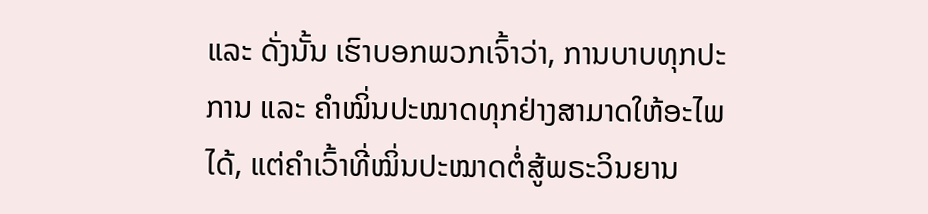ແລະ ດັ່ງນັ້ນ ເຮົາບອກພວກເຈົ້າວ່າ, ການບາບທຸກປະການ ແລະ ຄຳໝິ່ນປະໝາດທຸກຢ່າງສາມາດໃຫ້ອະໄພໄດ້, ແຕ່ຄຳເວົ້າທີ່ໝິ່ນປະໝາດຕໍ່ສູ້ພຣະວິນຍານ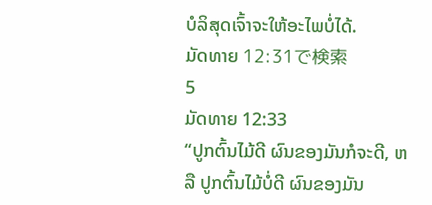ບໍລິສຸດເຈົ້າຈະໃຫ້ອະໄພບໍ່ໄດ້.
ມັດທາຍ 12:31で検索
5
ມັດທາຍ 12:33
“ປູກຕົ້ນໄມ້ດີ ຜົນຂອງມັນກໍຈະດີ, ຫລື ປູກຕົ້ນໄມ້ບໍ່ດີ ຜົນຂອງມັນ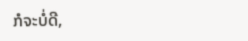ກໍຈະບໍ່ດີ,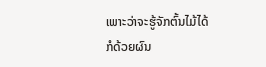ເພາະວ່າຈະຮູ້ຈັກຕົ້ນໄມ້ໄດ້ກໍດ້ວຍຜົນ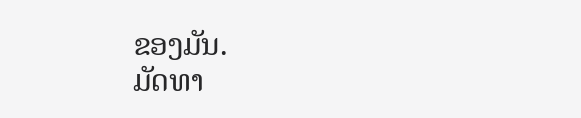ຂອງມັນ.
ມັດທາ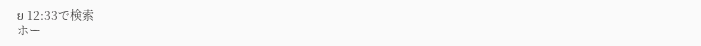ຍ 12:33で検索
ホー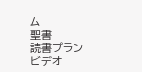ム
聖書
読書プラン
ビデオ